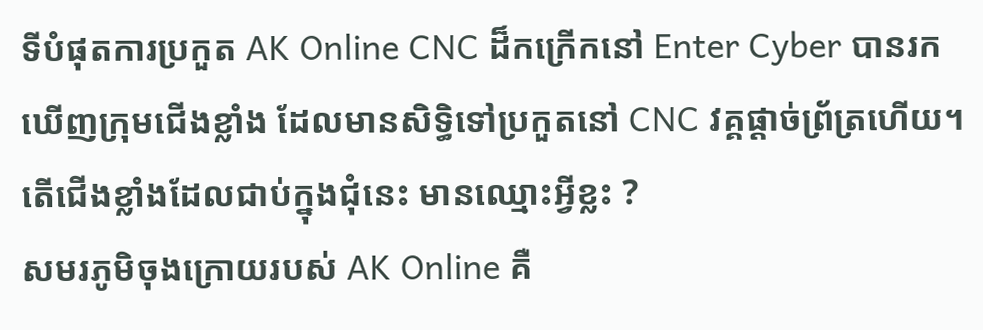ទីបំផុតការប្រកួត AK Online CNC ដ៏កក្រើកនៅ Enter Cyber បានរកឃើញក្រុមជើងខ្លាំង ដែលមានសិទ្ធិទៅប្រកួតនៅ CNC វគ្គផ្ដាច់ព្រ័ត្រហើយ។ តើជើងខ្លាំងដែលជាប់ក្នុងជុំនេះ មានឈ្មោះអ្វីខ្លះ ?
សមរភូមិចុងក្រោយរបស់ AK Online គឺ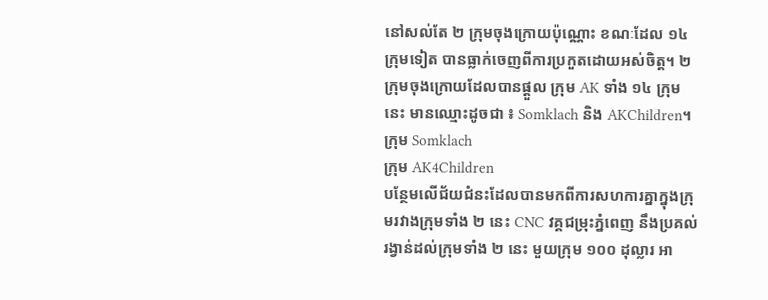នៅសល់តែ ២ ក្រុមចុងក្រោយប៉ុណ្ណោះ ខណៈដែល ១៤ ក្រុមទៀត បានធ្លាក់ចេញពីការប្រកួតដោយអស់ចិត្ត។ ២ ក្រុមចុងក្រោយដែលបានផ្ដួល ក្រុម AK ទាំង ១៤ ក្រុមនេះ មានឈ្មោះដូចជា ៖ Somklach និង AKChildren។
ក្រុម Somklach
ក្រុម AK4Children
បន្ថែមលើជ័យជំនះដែលបានមកពីការសហការគ្នាក្នុងក្រុមរវាងក្រុមទាំង ២ នេះ CNC វគ្គជម្រុះភ្នំពេញ នឹងប្រគល់រង្វាន់ដល់ក្រុមទាំង ២ នេះ មួយក្រុម ១០០ ដុល្លារ អា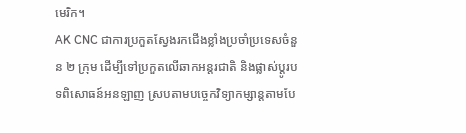មេរិក។
AK CNC ជាការប្រកួតស្វែងរកជើងខ្លាំងប្រចាំប្រទេសចំនួន ២ ក្រុម ដើម្បីទៅប្រកួតលើឆាកអន្តរជាតិ និងផ្លាស់ប្ដូរបទពិសោធន៍អនឡាញ ស្របតាមបច្ចេកវិទ្យាកម្សាន្តតាមបែ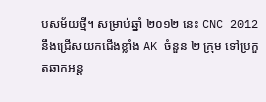បសម័យថ្មី។ សម្រាប់ឆ្នាំ ២០១២ នេះ CNC 2012 នឹងជ្រើសយកជើងខ្លាំង AK ចំនួន ២ ក្រុម ទៅប្រកួតឆាកអន្ត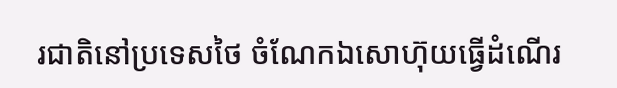រជាតិនៅប្រទេសថៃ ចំណែកឯសោហ៊ុយធ្វើដំណើរ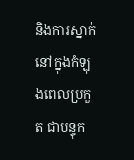និងការស្នាក់នៅក្នុងកំឡុងពេលប្រកួត ជាបន្ទុក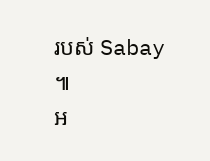របស់ Sabay ៕
អ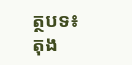ត្ថបទ៖ តុង